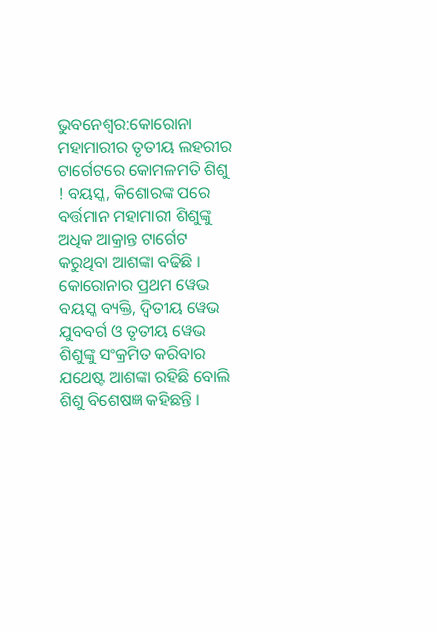ଭୁବନେଶ୍ବର:କୋରୋନା ମହାମାରୀର ତୃତୀୟ ଲହରୀର ଟାର୍ଗେଟରେ କୋମଳମତି ଶିଶୁ ! ବୟସ୍କ, କିଶୋରଙ୍କ ପରେ ବର୍ତ୍ତମାନ ମହାମାରୀ ଶିଶୁଙ୍କୁ ଅଧିକ ଆକ୍ରାନ୍ତ ଟାର୍ଗେଟ କରୁଥିବା ଆଶଙ୍କା ବଢିଛି । କୋରୋନାର ପ୍ରଥମ ୱେଭ ବୟସ୍କ ବ୍ୟକ୍ତି, ଦ୍ବିତୀୟ ୱେଭ ଯୁବବର୍ଗ ଓ ତୃତୀୟ ୱେଭ ଶିଶୁଙ୍କୁ ସଂକ୍ରମିତ କରିବାର ଯଥେଷ୍ଟ ଆଶଙ୍କା ରହିଛି ବୋଲି ଶିଶୁ ବିଶେଷଜ୍ଞ କହିଛନ୍ତି ।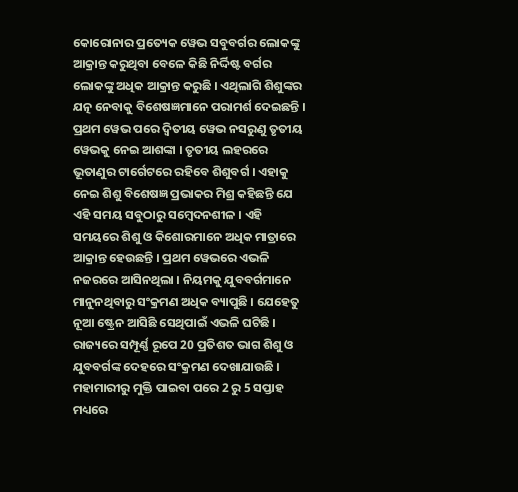କୋରୋନାର ପ୍ରତ୍ୟେକ ୱେଭ ସବୁବର୍ଗର ଲୋକଙ୍କୁ ଆକ୍ରାନ୍ତ କରୁଥିବା ବେଳେ କିଛି ନିର୍ଦ୍ଦିଷ୍ଟ ବର୍ଗର ଲୋକଙ୍କୁ ଅଧିକ ଆକ୍ରାନ୍ତ କରୁଛି । ଏଥିଲାଗି ଶିଶୁଙ୍କର ଯତ୍ନ ନେବାକୁ ବିଶେଷଜ୍ଞମାନେ ପରାମର୍ଶ ଦେଇଛନ୍ତି ।
ପ୍ରଥମ ୱେଭ ପରେ ଦ୍ବିତୀୟ ୱେଭ ନସରୁଣୁ ତୃତୀୟ ୱେଭକୁ ନେଇ ଆଶଙ୍କା । ତୃତୀୟ ଲହରରେ ଭୂତାଣୁର ଟାର୍ଗେଟରେ ରହିବେ ଶିଶୁବର୍ଗ । ଏହାକୁ ନେଇ ଶିଶୁ ବିଶେଷଜ୍ଞ ପ୍ରଭାକର ମିଶ୍ର କହିଛନ୍ତି ଯେ ଏହି ସମୟ ସବୁଠାରୁ ସମ୍ବେଦନଶୀଳ । ଏହି ସମୟରେ ଶିଶୁ ଓ କିଶୋରମାନେ ଅଧିକ ମାତ୍ରାରେ ଆକ୍ରାନ୍ତ ହେଉଛନ୍ତି । ପ୍ରଥମ ୱେଭରେ ଏଭଳି ନଜରରେ ଆସିନଥିଲା । ନିୟମକୁ ଯୁବବର୍ଗମାନେ ମାନୁନଥିବାରୁ ସଂକ୍ରମଣ ଅଧିକ ବ୍ୟାପୁଛି । ଯେହେତୁ ନୂଆ ଷ୍ଟ୍ରେନ ଆସିଛି ସେଥିପାଇଁ ଏଭଳି ଘଟିଛି । ରାଜ୍ୟରେ ସମ୍ପୂର୍ଣ୍ଣ ରୂପେ 20 ପ୍ରତିଶତ ଭାଗ ଶିଶୁ ଓ ଯୁବବର୍ଗଙ୍କ ଦେହରେ ସଂକ୍ରମଣ ଦେଖାଯାଉଛି ।
ମହାମାରୀରୁ ମୁକ୍ତି ପାଇବା ପରେ 2 ରୁ 5 ସପ୍ତାହ ମଧ୍ୟରେ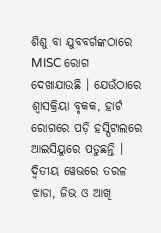ଶିଶୁ ବା ଯୁବବର୍ଗଙ୍କଠାରେ MISC ରୋଗ ଦେଖାଯାଉଛି । ଯେଉଁଠାରେ ଶ୍ବାସକ୍ରିୟା ବୃକକ, ହାର୍ଟ ରୋଗରେ ପଡ଼ି ହସ୍ପିଟାଲରେ ଆଇସିୟୁରେ ପଡୁଛନ୍ତି । ଦ୍ବିତୀୟ ୱେଭରେ ତରଳ ଝାଡା, ଜିଭ ଓ ଆଖି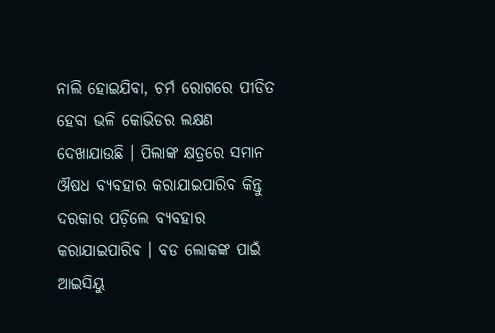ନାଲି ହୋଇଯିବା, ଚର୍ମ ରୋଗରେ ପୀଡିତ ହେବା ଭଳି କୋଭିଡର ଲକ୍ଷଣ ଦେଖାଯାଉଛି । ପିଲାଙ୍କ କ୍ଷତ୍ରରେ ସମାନ ଔଷଧ ବ୍ୟବହାର କରାଯାଇପାରିବ କିନ୍ତୁ ଦରକାର ପଡ଼ିଲେ ବ୍ୟବହାର କରାଯାଇପାରିବ । ବଡ ଲୋକଙ୍କ ପାଇଁ ଆଇସିୟୁ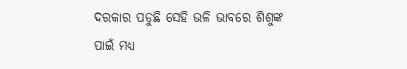ଦରକାର ପଡୁଛି ସେହି ଭଳି ଭାବରେ ଶିଶୁଙ୍କ ପାଇଁ ମଧ୍ୟ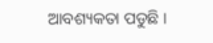ଆବଶ୍ୟକତା ପଡୁଛି ।